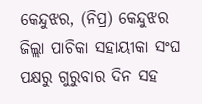କେନ୍ଦୁଝର, (ନିପ୍ର) କେନ୍ଦୁଝର ଜିଲ୍ଲା ପାଚିକା ସହାୟୀକା ସଂଘ ପକ୍ଷରୁ ଗୁରୁବାର ଦିନ ସହ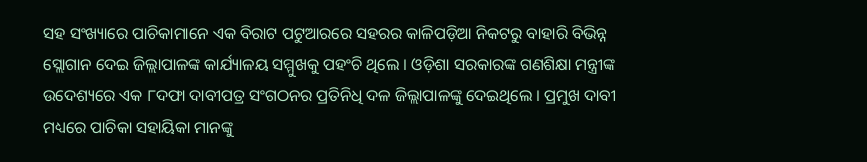ସହ ସଂଖ୍ୟାରେ ପାଚିକାମାନେ ଏକ ବିରାଟ ପଟୁଆରରେ ସହରର କାଳିପଡ଼ିଆ ନିକଟରୁ ବାହାରି ବିଭିନ୍ନ ସ୍ଲୋଗାନ ଦେଇ ଜିଲ୍ଲାପାଳଙ୍କ କାର୍ଯ୍ୟାଳୟ ସମ୍ମୁଖକୁ ପହଂଚି ଥିଲେ । ଓଡ଼ିଶା ସରକାରଙ୍କ ଗଣଶିକ୍ଷା ମନ୍ତ୍ରୀଙ୍କ ଉଦେଶ୍ୟରେ ଏକ ୮ଦଫା ଦାବୀପତ୍ର ସଂଗଠନର ପ୍ରତିନିଧି ଦଳ ଜିଲ୍ଲାପାଳଙ୍କୁ ଦେଇଥିଲେ । ପ୍ରମୁଖ ଦାବୀ ମଧ୍ୟରେ ପାଚିକା ସହାୟିକା ମାନଙ୍କୁ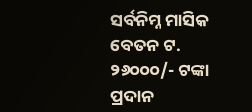ସର୍ବନିମ୍ନ ମାସିକ ବେତନ ଟ. ୨୬୦୦୦/- ଟଙ୍କା ପ୍ରଦାନ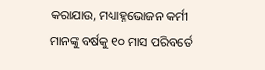କରାଯାଉ, ମଧ୍ୟାହ୍ନଭୋଜନ କର୍ମୀ ମାନଙ୍କୁ ବର୍ଷକୁ ୧୦ ମାସ ପରିବର୍ତେ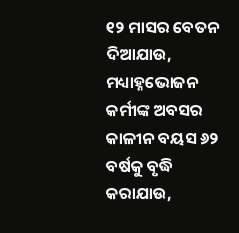୧୨ ମାସର ବେତନ ଦିଆଯାଉ, ମଧ୍ୟାହ୍ନଭୋଜନ କର୍ମୀଙ୍କ ଅବସର କାଳୀନ ବୟସ ୬୨ ବର୍ଷକୁ ବୃଦ୍ଧି କରାଯାଉ,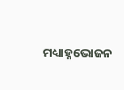ମଧ୍ୟାହ୍ନଭୋଜନ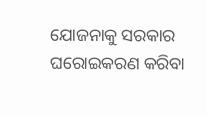ଯୋଜନାକୁ ସରକାର ଘରୋଇକରଣ କରିବା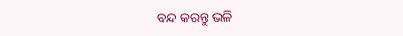ବନ୍ଦ କରନ୍ତୁ ଭଳି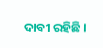ଦାବୀ ରହିଛି ।